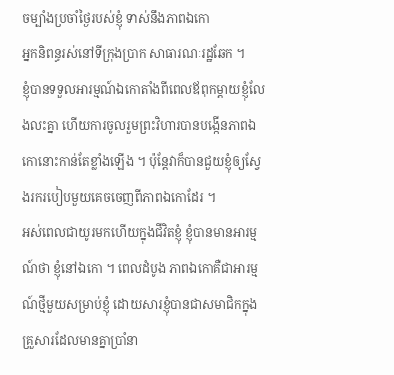ចម្បាំងប្រចាំថ្ងៃរបស់ខ្ញុំ ទាស់នឹងភាពឯកោ
អ្នកនិពន្ធរស់នៅទីក្រុងប្រាក សាធារណៈរដ្ឋឆែក ។
ខ្ញុំបានទទួលអារម្មណ៍ឯកោតាំងពីពេលឪពុកម្តាយខ្ញុំលែងលះគ្នា ហើយការចូលរួមព្រះវិហារបានបង្កើនភាពឯកោនោះកាន់តែខ្លាំងឡើង ។ ប៉ុន្តែវាក៏បានជួយខ្ញុំឲ្យស្វែងរករបៀបមួយគេចចេញពីភាពឯកោដែរ ។
អស់ពេលជាយូរមកហើយក្នុងជីវិតខ្ញុំ ខ្ញុំបានមានអារម្មណ៍ថា ខ្ញុំនៅឯកោ ។ ពេលដំបូង ភាពឯកោគឺជាអារម្មណ៍ថ្មីមួយសម្រាប់ខ្ញុំ ដោយសារខ្ញុំបានជាសមាជិកក្នុងគ្រួសារដែលមានគ្នាប្រាំនា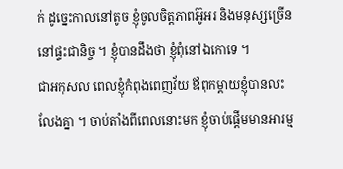ក់ ដូច្នេះកាលនៅតូច ខ្ញុំចូលចិត្តភាពអ៊ូអរ និងមនុស្សច្រើននៅផ្ទះជានិច្ច ។ ខ្ញុំបានដឹងថា ខ្ញុំពុំនៅឯកោទេ ។
ជាអកុសល ពេលខ្ញុំកំពុងពេញវ័យ ឪពុកម្ដាយខ្ញុំបានលះលែងគ្នា ។ ចាប់តាំងពីពេលនោះមក ខ្ញុំចាប់ផ្តើមមានអារម្ម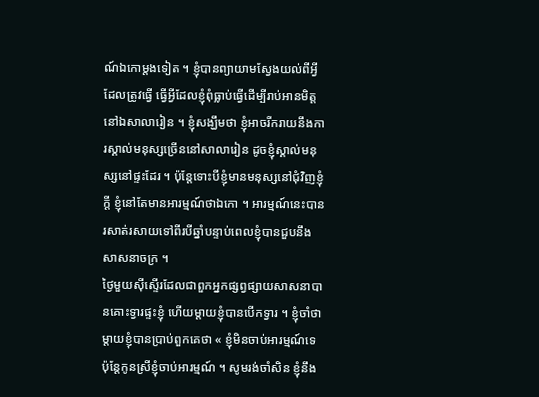ណ៍ឯកោម្តងទៀត ។ ខ្ញុំបានព្យាយាមស្វែងយល់ពីអ្វីដែលត្រូវធ្វើ ធ្វើអ្វីដែលខ្ញុំពុំធ្លាប់ធ្វើដើម្បីរាប់អានមិត្តនៅឯសាលារៀន ។ ខ្ញុំសង្ឃឹមថា ខ្ញុំអាចរីករាយនឹងការស្គាល់មនុស្សច្រើននៅសាលារៀន ដូចខ្ញុំស្គាល់មនុស្សនៅផ្ទះដែរ ។ ប៉ុន្តែទោះបីខ្ញុំមានមនុស្សនៅជុំវិញខ្ញុំក្តី ខ្ញុំនៅតែមានអារម្មណ៍ថាឯកោ ។ អារម្មណ៍នេះបានរសាត់រសាយទៅពីរបីឆ្នាំបន្ទាប់ពេលខ្ញុំបានជួបនឹងសាសនាចក្រ ។
ថ្ងៃមួយស៊ីស្ទើរដែលជាពួកអ្នកផ្សព្វផ្សាយសាសនាបានគោះទ្វារផ្ទះខ្ញុំ ហើយម្តាយខ្ញុំបានបើកទ្វារ ។ ខ្ញុំចាំថា ម្តាយខ្ញុំបានប្រាប់ពួកគេថា « ខ្ញុំមិនចាប់អារម្មណ៍ទេ ប៉ុន្តែកូនស្រីខ្ញុំចាប់អារម្មណ៍ ។ សូមរង់ចាំសិន ខ្ញុំនឹង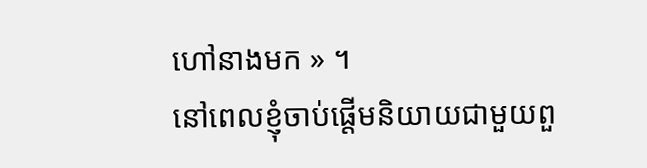ហៅនាងមក » ។
នៅពេលខ្ញុំចាប់ផ្ដើមនិយាយជាមួយពួ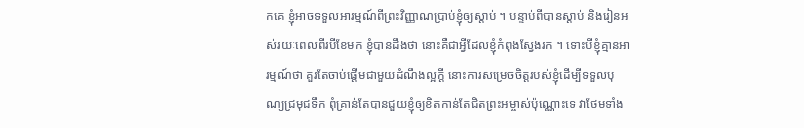កគេ ខ្ញុំអាចទទួលអារម្មណ៍ពីព្រះវិញ្ញាណប្រាប់ខ្ញុំឲ្យស្តាប់ ។ បន្ទាប់ពីបានស្តាប់ និងរៀនអស់រយៈពេលពីរបីខែមក ខ្ញុំបានដឹងថា នោះគឺជាអ្វីដែលខ្ញុំកំពុងស្វែងរក ។ ទោះបីខ្ញុំគ្មានអារម្មណ៍ថា គួរតែចាប់ផ្តើមជាមួយដំណឹងល្អក្តី នោះការសម្រេចចិត្តរបស់ខ្ញុំដើម្បីទទួលបុណ្យជ្រមុជទឹក ពុំគ្រាន់តែបានជួយខ្ញុំឲ្យខិតកាន់តែជិតព្រះអម្ចាស់ប៉ុណ្ណោះទេ វាថែមទាំង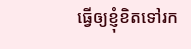ធ្វើឲ្យខ្ញុំខិតទៅរក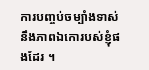ការបញ្ចប់ចម្បាំងទាស់នឹងភាពឯកោរបស់ខ្ញុំផងដែរ ។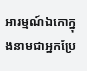អារម្មណ៍ឯកោក្នុងនាមជាអ្នកប្រែ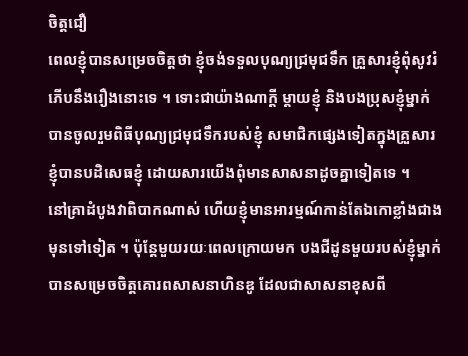ចិត្តជឿ
ពេលខ្ញុំបានសម្រេចចិត្តថា ខ្ញុំចង់ទទួលបុណ្យជ្រមុជទឹក គ្រួសារខ្ញុំពុំសូវរំភើបនឹងរឿងនោះទេ ។ ទោះជាយ៉ាងណាក្តី ម្តាយខ្ញុំ និងបងប្រុសខ្ញុំម្នាក់បានចូលរួមពិធីបុណ្យជ្រមុជទឹករបស់ខ្ញុំ សមាជិកផ្សេងទៀតក្នុងគ្រួសារខ្ញុំបានបដិសេធខ្ញុំ ដោយសារយើងពុំមានសាសនាដូចគ្នាទៀតទេ ។
នៅគ្រាដំបូងវាពិបាកណាស់ ហើយខ្ញុំមានអារម្មណ៍កាន់តែឯកោខ្លាំងជាងមុនទៅទៀត ។ ប៉ុន្តែមួយរយៈពេលក្រោយមក បងជីដូនមួយរបស់ខ្ញុំម្នាក់បានសម្រេចចិត្តគោរពសាសនាហិនឌូ ដែលជាសាសនាខុសពី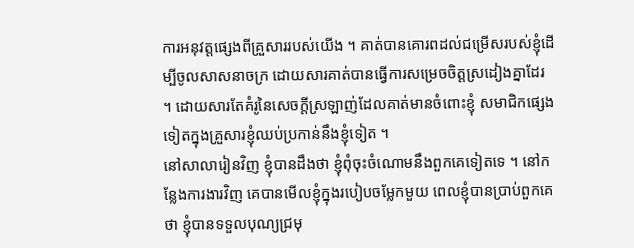ការអនុវត្តផ្សេងពីគ្រួសាររបស់យើង ។ គាត់បានគោរពដល់ជម្រើសរបស់ខ្ញុំដើម្បីចូលសាសនាចក្រ ដោយសារគាត់បានធ្វើការសម្រេចចិត្តស្រដៀងគ្នាដែរ ។ ដោយសារតែគំរូនៃសេចក្តីស្រឡាញ់ដែលគាត់មានចំពោះខ្ញុំ សមាជិកផ្សេងទៀតក្នុងគ្រួសារខ្ញុំឈប់ប្រកាន់នឹងខ្ញុំទៀត ។
នៅសាលារៀនវិញ ខ្ញុំបានដឹងថា ខ្ញុំពុំចុះចំណោមនឹងពួកគេទៀតទេ ។ នៅកន្លែងការងារវិញ គេបានមើលខ្ញុំក្នុងរបៀបចម្លែកមួយ ពេលខ្ញុំបានប្រាប់ពួកគេថា ខ្ញុំបានទទួលបុណ្យជ្រមុ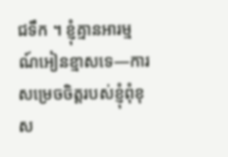ជទឹក ។ ខ្ញុំគ្មានអារម្មណ៍អៀនខ្មាសទេ—ការសម្រេចចិត្តរបស់ខ្ញុំពុំខុស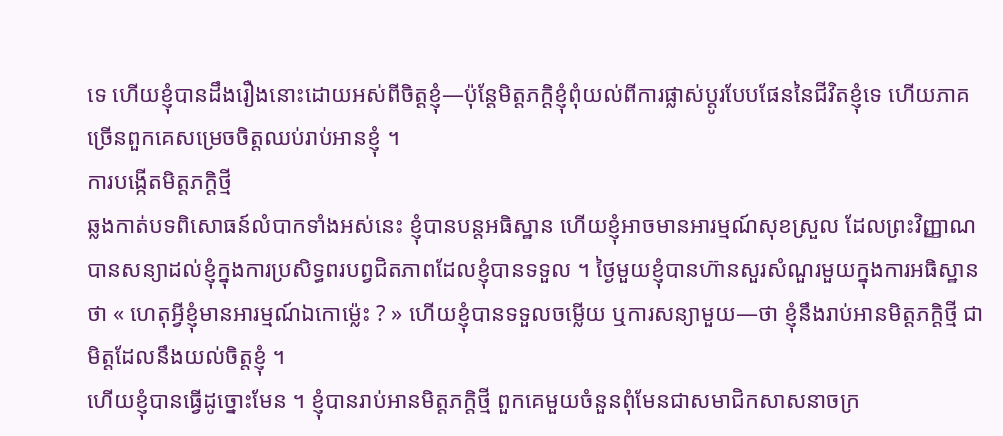ទេ ហើយខ្ញុំបានដឹងរឿងនោះដោយអស់ពីចិត្តខ្ញុំ—ប៉ុន្តែមិត្តភក្តិខ្ញុំពុំយល់ពីការផ្លាស់ប្តូរបែបផែននៃជីវិតខ្ញុំទេ ហើយភាគច្រើនពួកគេសម្រេចចិត្តឈប់រាប់អានខ្ញុំ ។
ការបង្កើតមិត្តភក្តិថ្មី
ឆ្លងកាត់បទពិសោធន៍លំបាកទាំងអស់នេះ ខ្ញុំបានបន្តអធិស្ឋាន ហើយខ្ញុំអាចមានអារម្មណ៍សុខស្រួល ដែលព្រះវិញ្ញាណបានសន្យាដល់ខ្ញុំក្នុងការប្រសិទ្ធពរបព្វជិតភាពដែលខ្ញុំបានទទួល ។ ថ្ងៃមួយខ្ញុំបានហ៊ានសួរសំណួរមួយក្នុងការអធិស្ឋានថា « ហេតុអ្វីខ្ញុំមានអារម្មណ៍ឯកោម៉្លេះ ? » ហើយខ្ញុំបានទទួលចម្លើយ ឬការសន្យាមួយ—ថា ខ្ញុំនឹងរាប់អានមិត្តភក្តិថ្មី ជាមិត្តដែលនឹងយល់ចិត្តខ្ញុំ ។
ហើយខ្ញុំបានធ្វើដូច្នោះមែន ។ ខ្ញុំបានរាប់អានមិត្តភក្តិថ្មី ពួកគេមួយចំនួនពុំមែនជាសមាជិកសាសនាចក្រ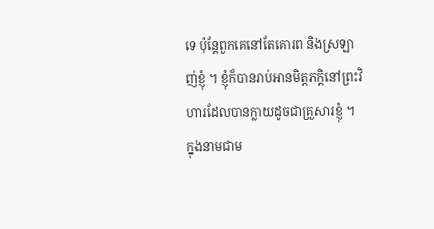ទេ ប៉ុន្តែពួកគេនៅតែគោរព និងស្រឡាញ់ខ្ញុំ ។ ខ្ញុំក៏បានរាប់អានមិត្តភក្តិនៅព្រះវិហារដែលបានក្លាយដូចជាគ្រួសារខ្ញុំ ។
ក្នុងនាមជាម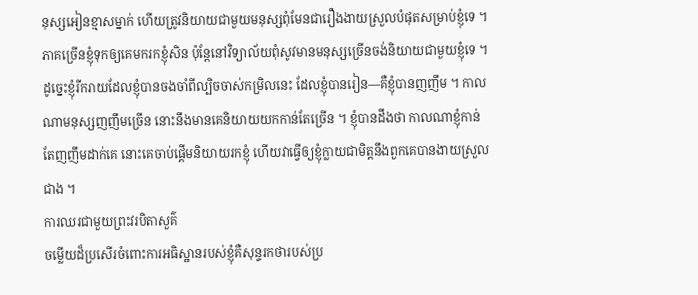នុស្សអៀនខ្មាសម្នាក់ ហើយត្រូវនិយាយជាមួយមនុស្សពុំមែនជារឿងងាយស្រួលបំផុតសម្រាប់ខ្ញុំទេ ។ ភាគច្រើនខ្ញុំទុកឲ្យគេមករកខ្ញុំសិន ប៉ុន្តែនៅវិទ្យាល័យពុំសូវមានមនុស្សច្រើនចង់និយាយជាមួយខ្ញុំទេ ។ ដូច្នេះខ្ញុំរីករាយដែលខ្ញុំបានចងចាំពីល្បិចចាស់កម្រិលនេះ ដែលខ្ញុំបានរៀន—គឺខ្ញុំបានញញឹម ។ កាលណាមនុស្សញញឹមច្រើន នោះនឹងមានគេនិយាយយកកាន់តែច្រើន ។ ខ្ញុំបានដឹងថា កាលណាខ្ញុំកាន់តែញញឹមដាក់គេ នោះគេចាប់ផ្តើមនិយាយរកខ្ញុំ ហើយវាធ្វើឲ្យខ្ញុំក្លាយជាមិត្តនឹងពួកគេបានងាយស្រួលជាង ។
ការឈរជាមួយព្រះវរបិតាសួគ៌
ចម្លើយដ៏ប្រសើរចំពោះការអធិស្ឋានរបស់ខ្ញុំគឺសុន្ទរកថារបស់ប្រ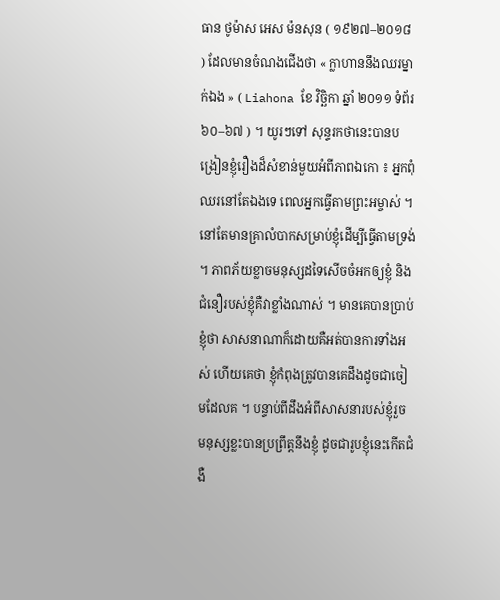ធាន ថូម៉ាស អេស ម៉នសុន ( ១៩២៧–២០១៨ ) ដែលមានចំណងជើងថា « ក្លាហាននឹងឈរម្នាក់ឯង » ( Liahona ខែ វិច្ឆិកា ឆ្នាំ ២០១១ ទំព័រ ៦០–៦៧ ) ។ យូរៗទៅ សុន្ទរកថានេះបានបង្រៀនខ្ញុំរឿងដ៏សំខាន់មួយអំពីភាពឯកោ ៖ អ្នកពុំឈរនៅតែឯងទេ ពេលអ្នកធ្វើតាមព្រះអម្ចាស់ ។
នៅតែមានគ្រាលំបាកសម្រាប់ខ្ញុំដើម្បីធ្វើតាមទ្រង់ ។ ភាពភ័យខ្លាចមនុស្សដទៃសើចចំអកឲ្យខ្ញុំ និងជំនឿរបស់ខ្ញុំគឺវាខ្លាំងណាស់ ។ មានគេបានប្រាប់ខ្ញុំថា សាសនាណាក៏ដោយគឺអត់បានការទាំងអស់ ហើយគេថា ខ្ញុំកំពុងត្រូវបានគេដឹងដូចជាចៀមដែលគ ។ បន្ទាប់ពីដឹងអំពីសាសនារបស់ខ្ញុំរួច មនុស្សខ្លះបានប្រព្រឹត្តនឹងខ្ញុំ ដូចជារូបខ្ញុំនេះកើតជំងឺ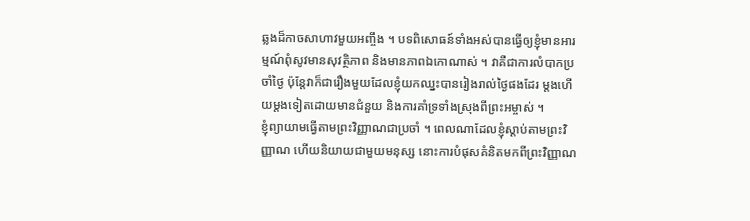ឆ្លងដ៏កាចសាហាវមួយអញ្ចឹង ។ បទពិសោធន៍ទាំងអស់បានធ្វើឲ្យខ្ញុំមានអារម្មណ៍ពុំសូវមានសុវត្ថិភាព និងមានភាពឯកោណាស់ ។ វាគឺជាការលំបាកប្រចាំថ្ងៃ ប៉ុន្តែវាក៏ជារឿងមួយដែលខ្ញុំយកឈ្នះបានរៀងរាល់ថ្ងៃផងដែរ ម្តងហើយម្តងទៀតដោយមានជំនួយ និងការគាំទ្រទាំងស្រុងពីព្រះអម្ចាស់ ។
ខ្ញុំព្យាយាមធ្វើតាមព្រះវិញ្ញាណជាប្រចាំ ។ ពេលណាដែលខ្ញុំស្តាប់តាមព្រះវិញ្ញាណ ហើយនិយាយជាមួយមនុស្ស នោះការបំផុសគំនិតមកពីព្រះវិញ្ញាណ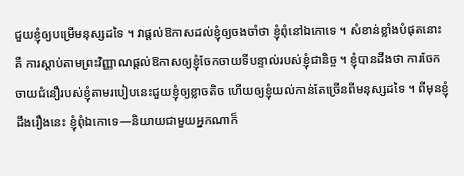ជួយខ្ញុំឲ្យបម្រើមនុស្សដទៃ ។ វាផ្តល់ឱកាសដល់ខ្ញុំឲ្យចងចាំថា ខ្ញុំពុំនៅឯកោទេ ។ សំខាន់ខ្លាំងបំផុតនោះគឺ ការស្តាប់តាមព្រះវិញ្ញាណផ្តល់ឱកាសឲ្យខ្ញុំចែកចាយទីបន្ទាល់របស់ខ្ញុំជានិច្ច ។ ខ្ញុំបានដឹងថា ការចែកចាយជំនឿរបស់ខ្ញុំតាមរបៀបនេះជួយខ្ញុំឲ្យខ្លាចតិច ហើយឲ្យខ្ញុំយល់កាន់តែច្រើនពីមនុស្សដទៃ ។ ពីមុនខ្ញុំដឹងរឿងនេះ ខ្ញុំពុំឯកោទេ—និយាយជាមួយអ្នកណាក៏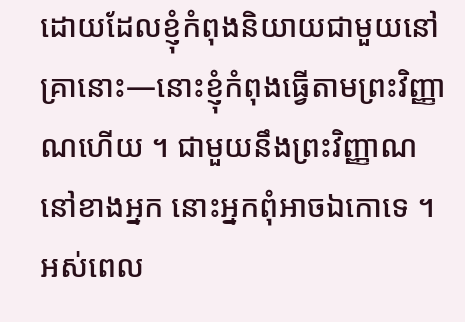ដោយដែលខ្ញុំកំពុងនិយាយជាមួយនៅគ្រានោះ—នោះខ្ញុំកំពុងធ្វើតាមព្រះវិញ្ញាណហើយ ។ ជាមួយនឹងព្រះវិញ្ញាណនៅខាងអ្នក នោះអ្នកពុំអាចឯកោទេ ។
អស់ពេល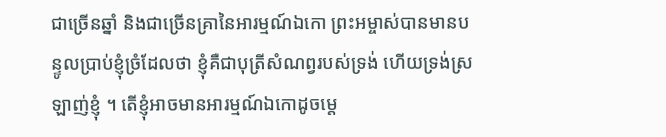ជាច្រើនឆ្នាំ និងជាច្រើនគ្រានៃអារម្មណ៍ឯកោ ព្រះអម្ចាស់បានមានបន្ទូលប្រាប់ខ្ញុំច្រំដែលថា ខ្ញុំគឺជាបុត្រីសំណព្វរបស់ទ្រង់ ហើយទ្រង់ស្រឡាញ់ខ្ញុំ ។ តើខ្ញុំអាចមានអារម្មណ៍ឯកោដូចម្តេ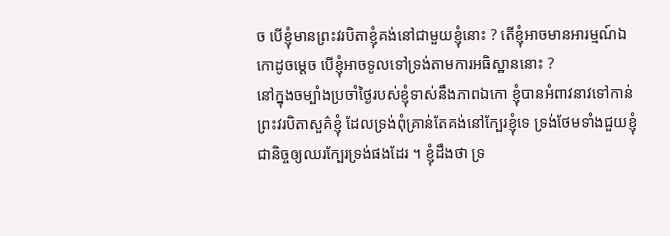ច បើខ្ញុំមានព្រះវរបិតាខ្ញុំគង់នៅជាមួយខ្ញុំនោះ ? តើខ្ញុំអាចមានអារម្មណ៍ឯកោដូចម្តេច បើខ្ញុំអាចទូលទៅទ្រង់តាមការអធិស្ឋាននោះ ?
នៅក្នុងចម្បាំងប្រចាំថ្ងៃរបស់ខ្ញុំទាស់នឹងភាពឯកោ ខ្ញុំបានអំពាវនាវទៅកាន់ព្រះវរបិតាសួគ៌ខ្ញុំ ដែលទ្រង់ពុំគ្រាន់តែគង់នៅក្បែរខ្ញុំទេ ទ្រង់ថែមទាំងជួយខ្ញុំជានិច្ចឲ្យឈរក្បែរទ្រង់ផងដែរ ។ ខ្ញុំដឹងថា ទ្រ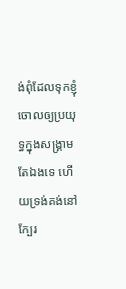ង់ពុំដែលទុកខ្ញុំចោលឲ្យប្រយុទ្ធក្នុងសង្គ្រាមតែឯងទេ ហើយទ្រង់គង់នៅក្បែរ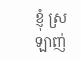ខ្ញុំ ស្រឡាញ់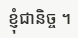ខ្ញុំជានិច្ច ។